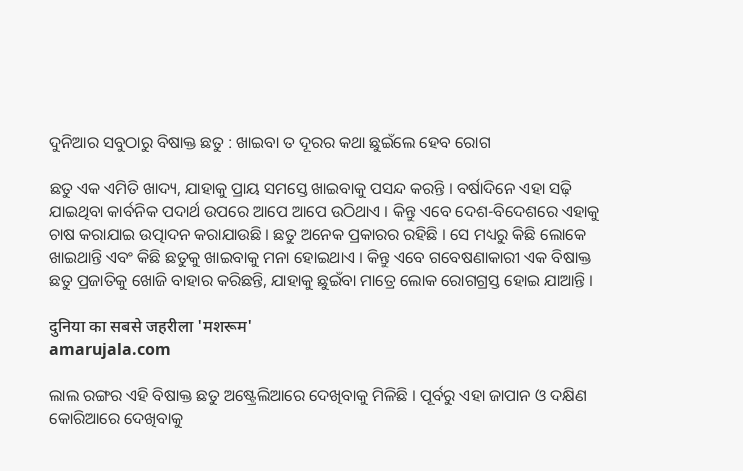ଦୁନିଆର ସବୁଠାରୁ ବିଷାକ୍ତ ଛତୁ : ଖାଇବା ତ ଦୂରର କଥା ଛୁଇଁଲେ ହେବ ରୋଗ

ଛତୁ ଏକ ଏମିତି ଖାଦ୍ୟ, ଯାହାକୁ ପ୍ରାୟ ସମସ୍ତେ ଖାଇବାକୁ ପସନ୍ଦ କରନ୍ତି । ବର୍ଷାଦିନେ ଏହା ସଢ଼ି ଯାଇଥିବା କାର୍ବନିକ ପଦାର୍ଥ ଉପରେ ଆପେ ଆପେ ଉଠିଥାଏ । କିନ୍ତୁ ଏବେ ଦେଶ-ବିଦେଶରେ ଏହାକୁ ଚାଷ କରାଯାଇ ଉତ୍ପାଦନ କରାଯାଉଛି । ଛତୁ ଅନେକ ପ୍ରକାରର ରହିଛି । ସେ ମଧ୍ୟରୁ କିଛି ଲୋକେ ଖାଇଥାନ୍ତି ଏବଂ କିଛି ଛତୁକୁ ଖାଇବାକୁ ମନା ହୋଇଥାଏ । କିନ୍ତୁ ଏବେ ଗବେଷଣାକାରୀ ଏକ ବିଷାକ୍ତ ଛତୁ ପ୍ରଜାତିକୁ ଖୋଜି ବାହାର କରିଛନ୍ତି, ଯାହାକୁ ଛୁଇଁବା ମାତ୍ରେ ଲୋକ ରୋଗଗ୍ରସ୍ତ ହୋଇ ଯାଆନ୍ତି ।

दुनिया का सबसे जहरीला 'मशरूम'
amarujala.com

ଲାଲ ରଙ୍ଗର ଏହି ବିଷାକ୍ତ ଛତୁ ଅଷ୍ଟ୍ରେଲିଆରେ ଦେଖିବାକୁ ମିଳିଛି । ପୂର୍ବରୁ ଏହା ଜାପାନ ଓ ଦକ୍ଷିଣ କୋରିଆରେ ଦେଖିବାକୁ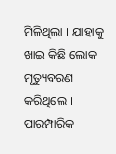ମିଳିଥିଲା । ଯାହାକୁ ଖାଇ କିଛି ଲୋକ ମୃତ୍ୟୁବରଣ କରିଥିଲେ । ପାରମ୍ପାରିକ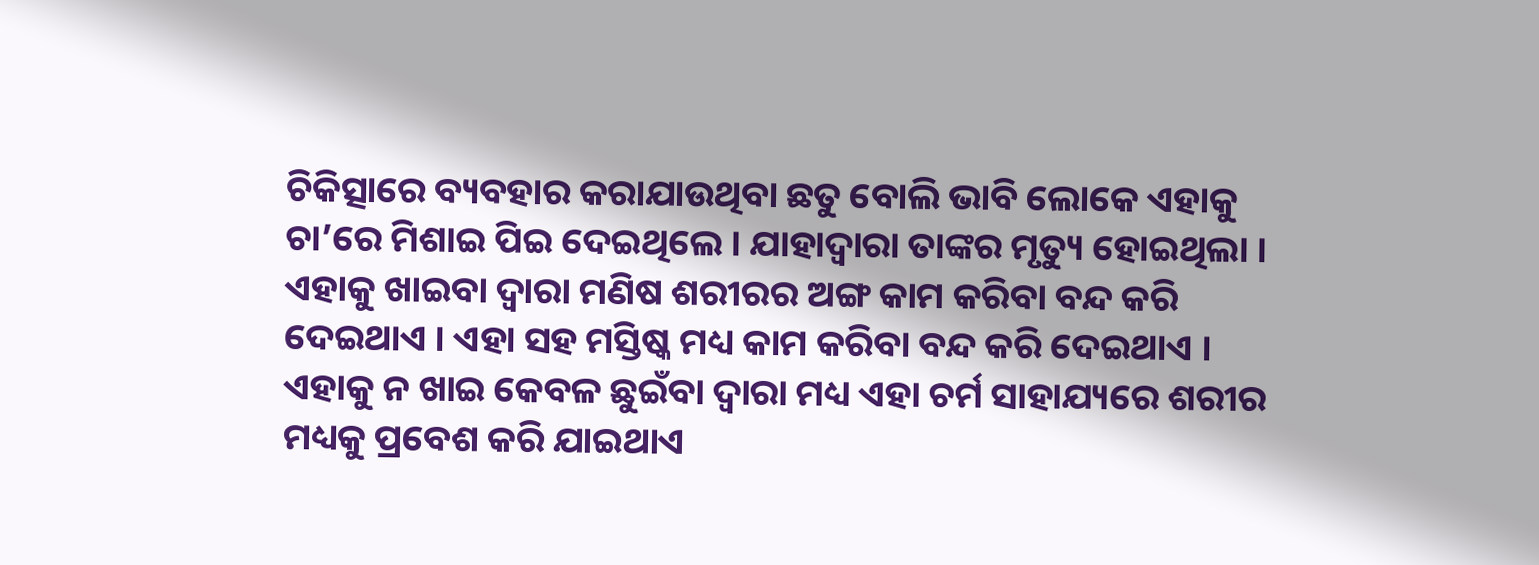ଚିକିତ୍ସାରେ ବ୍ୟବହାର କରାଯାଉଥିବା ଛତୁ ବୋଲି ଭାବି ଲୋକେ ଏହାକୁ ଚା’ରେ ମିଶାଇ ପିଇ ଦେଇଥିଲେ । ଯାହାଦ୍ୱାରା ତାଙ୍କର ମୃତ୍ୟୁ ହୋଇଥିଲା । ଏହାକୁ ଖାଇବା ଦ୍ୱାରା ମଣିଷ ଶରୀରର ଅଙ୍ଗ କାମ କରିବା ବନ୍ଦ କରି ଦେଇଥାଏ । ଏହା ସହ ମସ୍ତିଷ୍କ ମଧ୍ୟ କାମ କରିବା ବନ୍ଦ କରି ଦେଇଥାଏ । ଏହାକୁ ନ ଖାଇ କେବଳ ଛୁଇଁବା ଦ୍ୱାରା ମଧ୍ୟ ଏହା ଚର୍ମ ସାହାଯ୍ୟରେ ଶରୀର ମଧ୍ୟକୁ ପ୍ରବେଶ କରି ଯାଇଥାଏ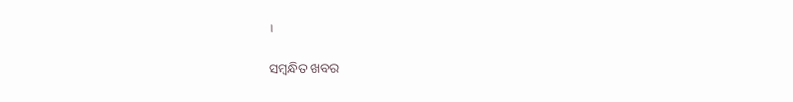।

ସମ୍ବନ୍ଧିତ ଖବର